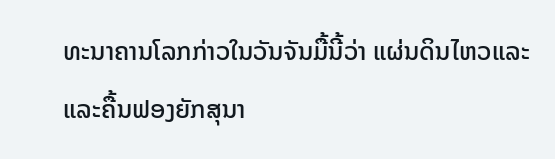ທະນາຄານໂລກກ່າວໃນວັນຈັນມື້ນີ້ວ່າ ແຜ່ນດິນໄຫວແລະ
ແລະຄື້ນຟອງຍັກສຸນາ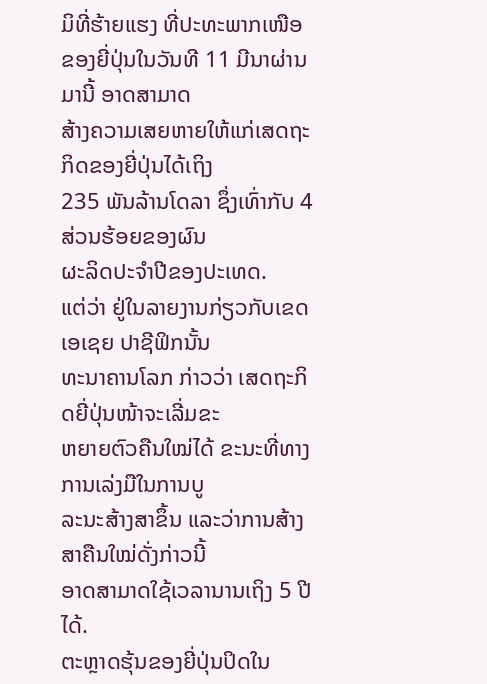ມິທີ່ຮ້າຍແຮງ ທີ່ປະທະພາກເໜືອ
ຂອງຍີ່ປຸ່ນໃນວັນທີ 11 ມີນາຜ່ານມານີ້ ອາດສາມາດ
ສ້າງຄວາມເສຍຫາຍໃຫ້ແກ່ເສດຖະກິດຂອງຍີ່ປຸ່ນໄດ້ເຖິງ
235 ພັນລ້ານໂດລາ ຊຶ່ງເທົ່າກັບ 4 ສ່ວນຮ້ອຍຂອງຜົນ
ຜະລິດປະຈໍາປີຂອງປະເທດ.
ແຕ່ວ່າ ຢູ່ໃນລາຍງານກ່ຽວກັບເຂດ ເອເຊຍ ປາຊີຟິກນັ້ນ
ທະນາຄານໂລກ ກ່າວວ່າ ເສດຖະກິດຍີ່ປຸ່ນໜ້າຈະເລີ່ມຂະ
ຫຍາຍຕົວຄືນໃໝ່ໄດ້ ຂະນະທີ່ທາງການເລ່ງມືໃນການບູ
ລະນະສ້າງສາຂຶ້ນ ແລະວ່າການສ້າງສາຄືນໃໝ່ດັ່ງກ່າວນີ້
ອາດສາມາດໃຊ້ເວລານານເຖິງ 5 ປີໄດ້.
ຕະຫຼາດຮຸ້ນຂອງຍີ່ປຸ່ນປິດໃນ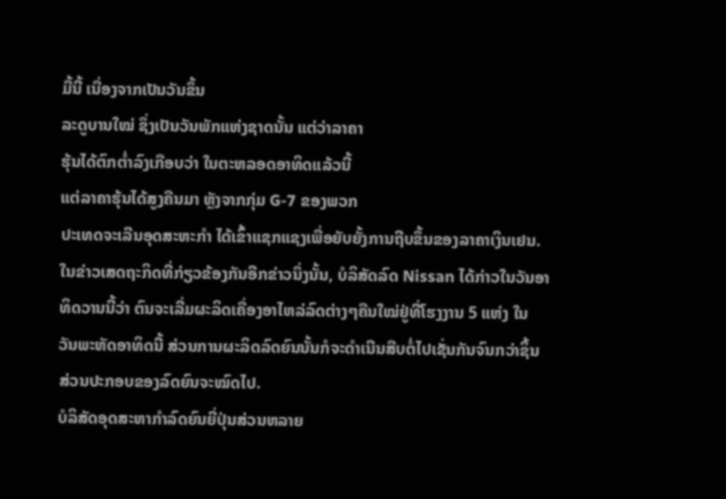ມື້ນີ້ ເນື່ອງຈາກເປັນວັນຂຶ້ນ
ລະດູບານໃໝ່ ຊຶ່ງເປັນວັນພັກແຫ່ງຊາດນັ້ນ ແຕ່ວ່າລາຄາ
ຮຸ້ນໄດ້ຕົກຕໍ່າລົງເກືອບວ່າ ໃນຕະຫລອດອາທິດແລ້ວນີ້
ແຕ່ລາຄາຮຸ້ນໄດ້ສູງຄືນມາ ຫຼັງຈາກກຸ່ມ G-7 ຂອງພວກ
ປະເທດຈະເລີນອຸດສະຫະກໍາ ໄດ້ເຂົ້າແຊກແຊງເພື່ອຍັບຍັ້ງການຖີບຂຶ້ນຂອງລາຄາເງິນເຢນ.
ໃນຂ່າວເສດຖະກິດທີ່ກ່ຽວຂ້ອງກັນອີກຂ່າວນຶ່ງນັ້ນ, ບໍລິສັດລົດ Nissan ໄດ້ກ່າວໃນວັນອາ
ທິດວານນີ້ວ່າ ຕົນຈະເລີ່ມຜະລິດເຄື່ອງອາໄຫລ່ລົດຕ່າງໆຄືນໃໝ່ຢູ່ທີ່ໂຮງງານ 5 ແຫ່ງ ໃນ
ວັນພະຫັດອາທິດນີ້ ສ່ວນການຜະລິດລົດຍົນນັ້ນກໍຈະດໍາເນີນສືບຕໍ່ໄປເຊັ່ນກັນຈົນກວ່າຊິ້ນ
ສ່ວນປະກອບຂອງລົດຍົນຈະໝົດໄປ.
ບໍລິສັດອຸດສະຫາກໍາລົດຍົນຍີ່ປຸ່ນສ່ວນຫລາຍ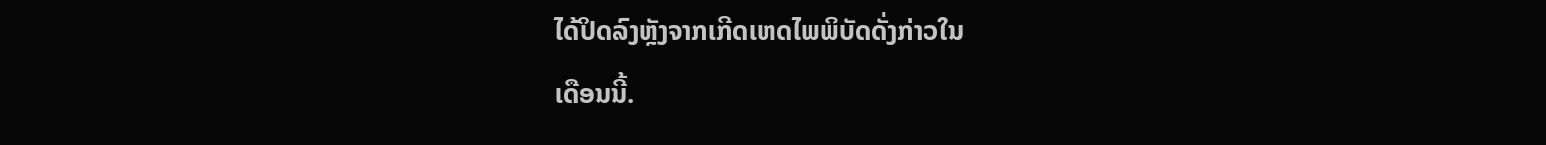ໄດ້ປິດລົງຫຼັງຈາກເກີດເຫດໄພພິບັດດັ່ງກ່າວໃນ
ເດືອນນີ້.